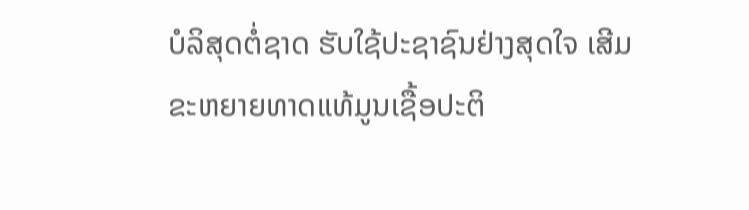ບໍລິສຸດຕໍ່ຊາດ ຮັບໃຊ້ປະຊາຊົນຢ່າງສຸດໃຈ ເສີມຂະຫຍາຍທາດແທ້ມູນເຊື້ອປະຕິ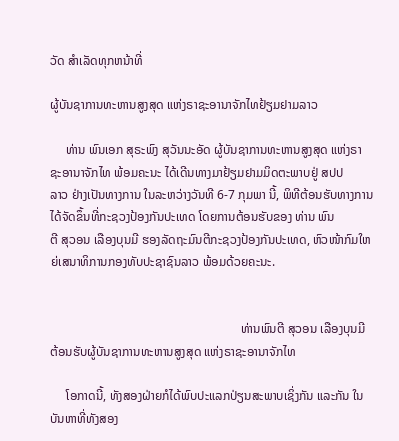ວັດ ສໍາເລັດທຸກຫນ້າທີ່

ຜູ້ບັນຊາການທະຫານສູງສຸດ ແຫ່ງຣາຊະອານາຈັກໄທຢ້ຽມຢາມລາວ

     ທ່ານ ພົນເອກ ສຸຣະພົງ ສຸວັນນະອັດ ຜູ້ບັນຊາການທະຫານສູງສຸດ ແຫ່ງຣາຊະອານາຈັກໄທ ພ້ອມຄະນະ ໄດ້ເດີນທາງມາຢ້ຽມຢາມມິດຕະພາບຢູ່ ສປປ
ລາວ ຢ່າງເປັນທາງການ ໃນລະຫວ່າງວັນທີ 6-7 ກຸມພາ ນີ້, ພິທີຕ້ອນຮັບທາງການໄດ້ຈັດຂຶ້ນທີ່ກະຊວງປ້ອງກັນປະເທດ ໂດຍການຕ້ອນຮັບຂອງ ທ່ານ ພົນ
ຕີ ສຸວອນ ເລືອງບຸນມີ ຮອງລັດຖະມົນຕີກະຊວງປ້ອງກັນປະເທດ, ຫົວໜ້າກົມໃຫຍ່ເສນາທິການກອງທັບປະຊາຊົນລາວ ພ້ອມດ້ວຍຄະນະ.


                                                             ທ່ານພົນຕີ ສຸວອນ ເລືອງບຸນມີ ຕ້ອນຮັບຜູ້ບັນຊາການທະຫານສູງສຸດ ແຫ່ງຣາຊະອານາຈັກໄທ

     ໂອກາດນີ້, ທັງສອງຝ່າຍກໍໄດ້ພົບປະແລກປ່ຽນສະພາບເຊິ່ງກັນ ແລະກັນ ໃນບັນຫາທີ່ທັງສອງ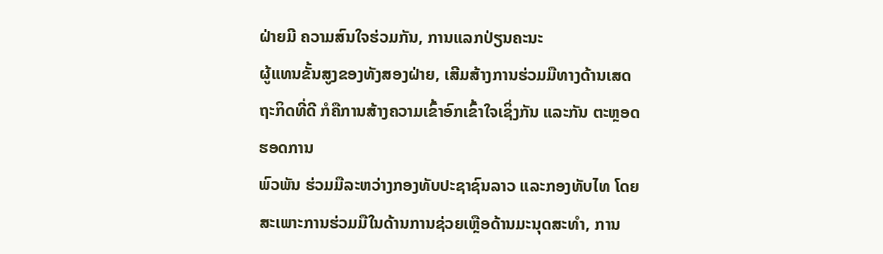ຝ່າຍມີ ຄວາມສົນໃຈຮ່ວມກັນ, ການແລກປ່ຽນຄະນະ
ຜູ້ແທນຂັ້ນສູງຂອງທັງສອງຝ່າຍ, ເສີມສ້າງການຮ່ວມມືທາງດ້ານເສດຖະກິດທີ່ດີ ກໍຄືການສ້າງຄວາມເຂົ້າອົກເຂົ້າໃຈເຊິ່ງກັນ ແລະກັນ ຕະຫຼອດຮອດການ
ພົວພັນ ຮ່ວມມືລະຫວ່າງກອງທັບປະຊາຊົນລາວ ແລະກອງທັບໄທ ໂດຍສະເພາະການຮ່ວມມືໃນດ້ານການຊ່ວຍເຫຼືອດ້ານມະນຸດສະທຳ, ການ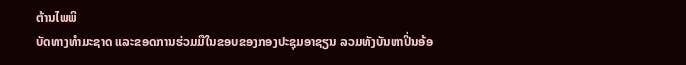ຕ້ານໄພພິ
ບັດທາງທຳມະຊາດ ແລະຂອດການຮ່ວມມືໃນຂອບຂອງກອງປະຊຸມອາຊຽນ ລວມທັງບັນຫາປິ່ນອ້ອ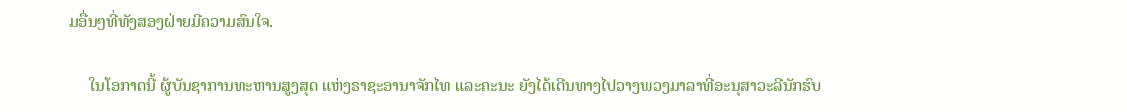ມອື່ນໆທີ່ທັງສອງຝ່າຍມີຄວາມສົນໃຈ.

     ໃນໂອກາດນີ້ ຜູ້ບັນຊາການທະຫານສູງສຸດ ແຫ່ງຣາຊະອານາຈັກໄທ ແລະຄະນະ ຍັງໄດ້ເດີນທາງໄປວາງພວງມາລາທີ່ອະນຸສາວະລີນັກຮົບ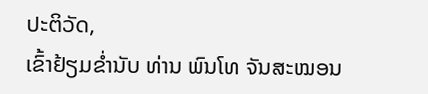ປະຕິວັດ,
ເຂົ້າຢ້ຽມຂໍ່ານັບ ທ່ານ ພົນໂທ ຈັນສະໝອນ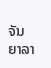ຈັນຍາລາ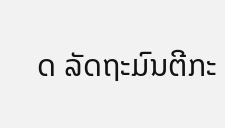ດ ລັດຖະມົນຕີກະ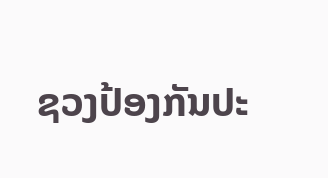ຊວງປ້ອງກັນປະ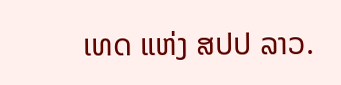ເທດ ແຫ່ງ ສປປ ລາວ.